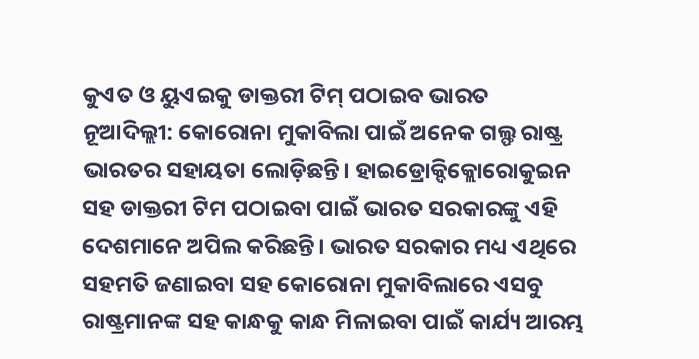କୁଏତ ଓ ୟୁଏଇକୁ ଡାକ୍ତରୀ ଟିମ୍ ପଠାଇବ ଭାରତ
ନୂଆଦିଲ୍ଲୀ: କୋରୋନା ମୁକାବିଲା ପାଇଁ ଅନେକ ଗଲ୍ଫ ରାଷ୍ଟ୍ର ଭାରତର ସହାୟତା ଲୋଡ଼ିଛନ୍ତି। ହାଇଡ୍ରୋକ୍ଦିକ୍ଲୋରୋକୁଇନ ସହ ଡାକ୍ତରୀ ଟିମ ପଠାଇବା ପାଇଁ ଭାରତ ସରକାରଙ୍କୁ ଏହି ଦେଶମାନେ ଅପିଲ କରିଛନ୍ତି। ଭାରତ ସରକାର ମଧ୍ୟ ଏଥିରେ ସହମତି ଜଣାଇବା ସହ କୋରୋନା ମୁକାବିଲାରେ ଏସବୁ ରାଷ୍ଟ୍ରମାନଙ୍କ ସହ କାନ୍ଧକୁ କାନ୍ଧ ମିଳାଇବା ପାଇଁ କାର୍ଯ୍ୟ ଆରମ୍ଭ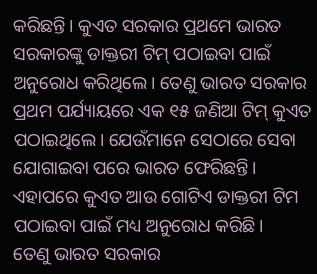କରିଛନ୍ତି। କୁଏତ ସରକାର ପ୍ରଥମେ ଭାରତ ସରକାରଙ୍କୁ ଡାକ୍ତରୀ ଟିମ୍ ପଠାଇବା ପାଇଁ ଅନୁରୋଧ କରିଥିଲେ। ତେଣୁ ଭାରତ ସରକାର ପ୍ରଥମ ପର୍ଯ୍ୟାୟରେ ଏକ ୧୫ ଜଣିଆ ଟିମ୍ କୁଏତ ପଠାଇଥିଲେ। ଯେଉଁମାନେ ସେଠାରେ ସେବା ଯୋଗାଇବା ପରେ ଭାରତ ଫେରିଛନ୍ତି। ଏହାପରେ କୁଏତ ଆଉ ଗୋଟିଏ ଡାକ୍ତରୀ ଟିମ ପଠାଇବା ପାଇଁ ମଧ୍ୟ ଅନୁରୋଧ କରିଛି।
ତେଣୁ ଭାରତ ସରକାର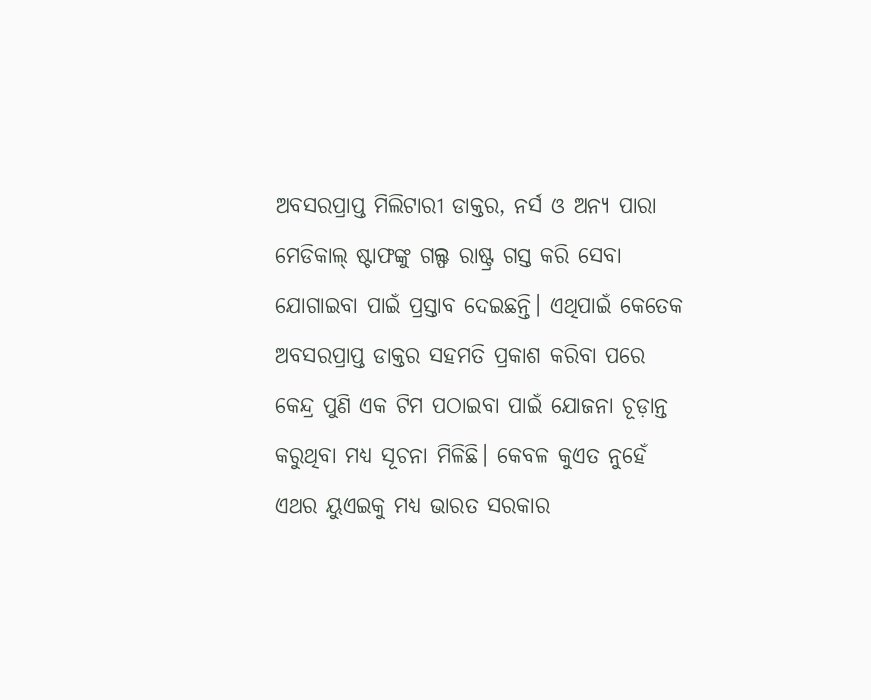ଅବସରପ୍ରାପ୍ତ ମିଲିଟାରୀ ଡାକ୍ତର, ନର୍ସ ଓ ଅନ୍ୟ ପାରା ମେଡିକାଲ୍ ଷ୍ଟାଫଙ୍କୁ ଗଲ୍ଫ ରାଷ୍ଟ୍ର ଗସ୍ତ କରି ସେବା ଯୋଗାଇବା ପାଇଁ ପ୍ରସ୍ତାବ ଦେଇଛନ୍ତି। ଏଥିପାଇଁ କେତେକ ଅବସରପ୍ରାପ୍ତ ଡାକ୍ତର ସହମତି ପ୍ରକାଶ କରିବା ପରେ କେନ୍ଦ୍ର ପୁଣି ଏକ ଟିମ ପଠାଇବା ପାଇଁ ଯୋଜନା ଚୂଡ଼ାନ୍ତ କରୁଥିବା ମଧ୍ୟ ସୂଚନା ମିଳିଛି। କେବଳ କୁଏତ ନୁହେଁ ଏଥର ୟୁଏଇକୁ ମଧ୍ୟ ଭାରତ ସରକାର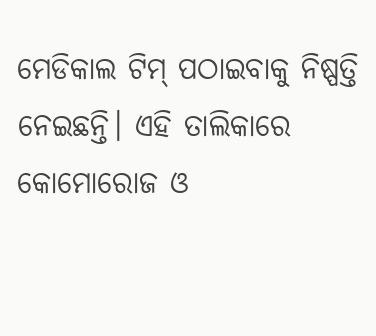ମେଡିକାଲ ଟିମ୍ ପଠାଇବାକୁ ନିଷ୍ପତ୍ତି ନେଇଛନ୍ତି। ଏହି ତାଲିକାରେ କୋମୋରୋଜ ଓ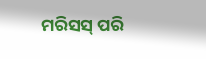ମରିସସ୍ ପରି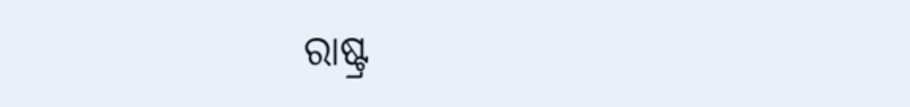ରାଷ୍ଟ୍ର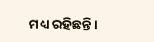ମଧ୍ୟ ରହିଛନ୍ତି।